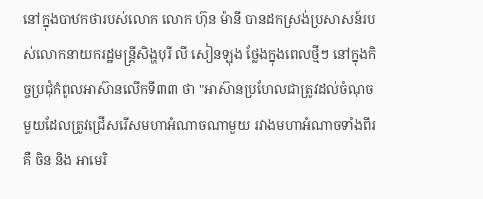នៅក្នុងបាឋកថារបស់លោក លោក ហ៊ុន ម៉ានី បានដកស្រង់ប្រសាសន៍របស់លោកនាយករដ្ឋមន្ត្រីសិង្ហបុរី លី សៀនឡុង ថ្លែងក្នុងពេលថ្មីៗ នៅក្នុងកិច្ចប្រជុំកំពូលអាស៊ានលើកទី៣៣ ថា "អាស៊ានប្រហែលជាត្រូវដល់ចំណុចមួយដែលត្រូវជ្រើសរើសមហាអំណាចណាមួយ រវាងមហាអំណាចទាំងពីរ គឺ ចិន និង អាមេរិ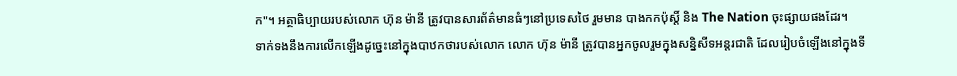ក"។ អត្ថាធិប្បាយរបស់លោក ហ៊ុន ម៉ានី ត្រូវបានសារព័ត៌មានធំៗនៅប្រទេសថៃ រួមមាន បាងកកប៉ុស្តិ៍ និង The Nation ចុះផ្សាយផងដែរ។
ទាក់ទងនឹងការលើកឡើងដូច្នេះនៅក្នុងបាឋកថារបស់លោក លោក ហ៊ុន ម៉ានី ត្រូវបានអ្នកចូលរួមក្នុងសន្និសីទអន្តរជាតិ ដែលរៀបចំឡើងនៅក្នុងទី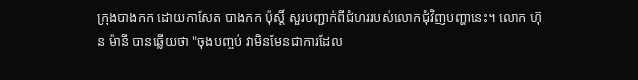ក្រុងបាងកក ដោយកាសែត បាងកក ប៉ុស្តិ៍ សួរបញ្ជាក់ពីជំហររបស់លោកជុំវិញបញ្ហានេះ។ លោក ហ៊ុន ម៉ានី បានឆ្លើយថា "ចុងបញ្ចប់ វាមិនមែនជាការដែល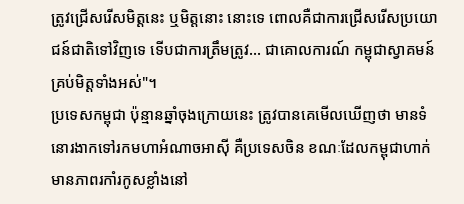ត្រូវជ្រើសរើសមិត្តនេះ ឬមិត្តនោះ នោះទេ ពោលគឺជាការជ្រើសរើសប្រយោជន៍ជាតិទៅវិញទេ ទើបជាការត្រឹមត្រូវ... ជាគោលការណ៍ កម្ពុជាស្វាគមន៍គ្រប់មិត្តទាំងអស់"។
ប្រទេសកម្ពុជា ប៉ុន្មានឆ្នាំចុងក្រោយនេះ ត្រូវបានគេមើលឃើញថា មានទំនោរងាកទៅរកមហាអំណាចអាស៊ី គឺប្រទេសចិន ខណៈដែលកម្ពុជាហាក់មានភាពរកាំរកូសខ្លាំងនៅ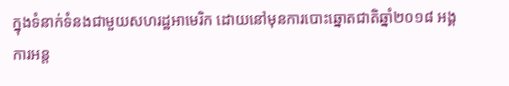ក្នុងទំនាក់ទំនងជាមួយសហរដ្ឋអាមេរិក ដោយនៅមុនការបោះឆ្នោតជាតិឆ្នាំ២០១៨ អង្គការអន្ត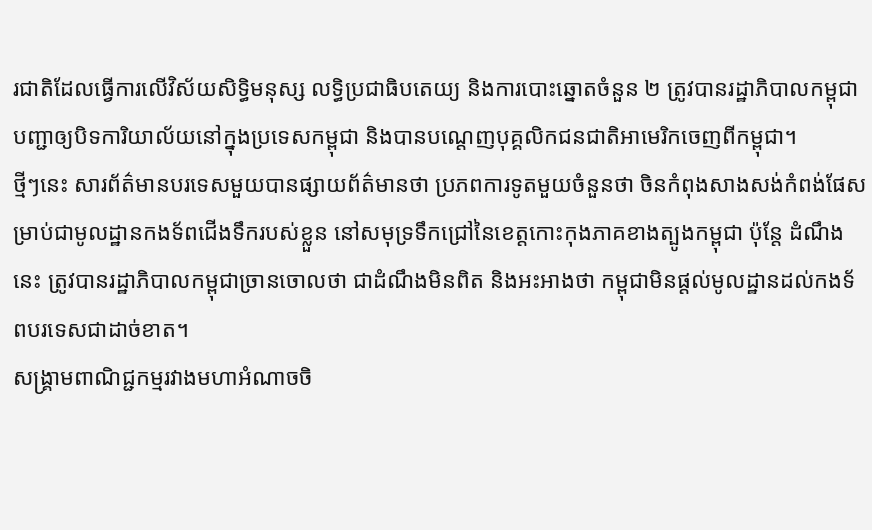រជាតិដែលធ្វើការលើវិស័យសិទ្ធិមនុស្ស លទ្ធិប្រជាធិបតេយ្យ និងការបោះឆ្នោតចំនួន ២ ត្រូវបានរដ្ឋាភិបាលកម្ពុជាបញ្ជាឲ្យបិទការិយាល័យនៅក្នុងប្រទេសកម្ពុជា និងបានបណ្ដេញបុគ្គលិកជនជាតិអាមេរិកចេញពីកម្ពុជា។
ថ្មីៗនេះ សារព័ត៌មានបរទេសមួយបានផ្សាយព័ត៌មានថា ប្រភពការទូតមួយចំនួនថា ចិនកំពុងសាងសង់កំពង់ផែសម្រាប់ជាមូលដ្ឋានកងទ័ពជើងទឹករបស់ខ្លួន នៅសមុទ្រទឹកជ្រៅនៃខេត្តកោះកុងភាគខាងត្បូងកម្ពុជា ប៉ុន្តែ ដំណឹងនេះ ត្រូវបានរដ្ឋាភិបាលកម្ពុជាច្រានចោលថា ជាដំណឹងមិនពិត និងអះអាងថា កម្ពុជាមិនផ្ដល់មូលដ្ឋានដល់កងទ័ពបរទេសជាដាច់ខាត។
សង្គ្រាមពាណិជ្ជកម្មរវាងមហាអំណាចចិ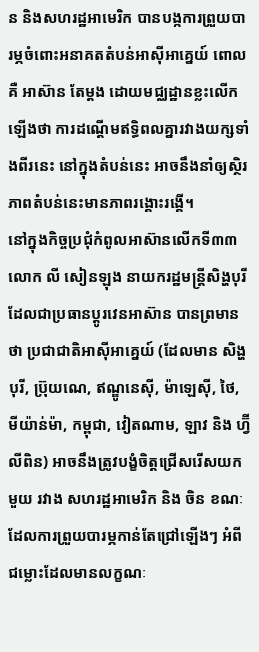ន និងសហរដ្ឋអាមេរិក បានបង្កការព្រួយបារម្ភចំពោះអនាគតតំបន់អាស៊ីអាគ្នេយ៍ ពោលគឺ អាស៊ាន តែម្ដង ដោយមជ្ឈដ្ឋានខ្លះលើកឡើងថា ការដណ្ដើមឥទ្ធិពលគ្នារវាងយក្សទាំងពីរនេះ នៅក្នុងតំបន់នេះ អាចនឹងនាំឲ្យស្ថិរភាពតំបន់នេះមានភាពរង្គោះរង្គើ។
នៅក្នុងកិច្ចប្រជុំកំពូលអាស៊ានលើកទី៣៣ លោក លី សៀនឡុង នាយករដ្ឋមន្ត្រីសិង្ហបុរី ដែលជាប្រធានប្ដូរវេនអាស៊ាន បានព្រមានថា ប្រជាជាតិអាស៊ីអាគ្នេយ៍ (ដែលមាន សិង្ហបុរី, ប្រ៊ុយណេ, ឥណ្ឌូនេស៊ី, ម៉ាឡេស៊ី, ថៃ, មីយ៉ាន់ម៉ា, កម្ពុជា, វៀតណាម, ឡាវ និង ហ្វ៊ីលីពិន) អាចនឹងត្រូវបង្ខំចិត្តជ្រើសរើសយកមួយ រវាង សហរដ្ឋអាមេរិក និង ចិន ខណៈដែលការព្រួយបារម្ភកាន់តែជ្រៅឡើងៗ អំពីជម្លោះដែលមានលក្ខណៈ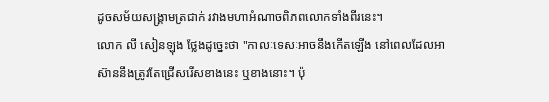ដូចសម័យសង្គ្រាមត្រជាក់ រវាងមហាអំណាចពិភពលោកទាំងពីរនេះ។
លោក លី សៀនឡុង ថ្លែងដូច្នេះថា "កាលៈទេសៈអាចនឹងកើតឡើង នៅពេលដែលអាស៊ាននឹងត្រូវតែជ្រើសរើសខាងនេះ ឬខាងនោះ។ ប៉ុ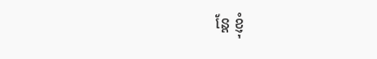ន្តែ ខ្ញុំ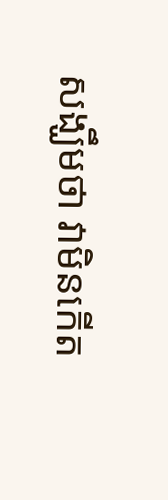សង្ឃឹមថា វាមិនកើត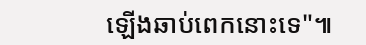ឡើងឆាប់ពេកនោះទេ"៕